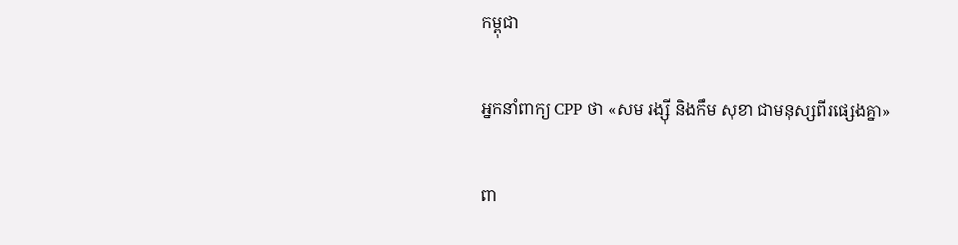កម្ពុជា

អ្នកនាំពាក្យ CPP ថា «សម រង្ស៊ី និងកឹម សុខា ជាមនុស្សពីរផ្សេងគ្នា»

ពា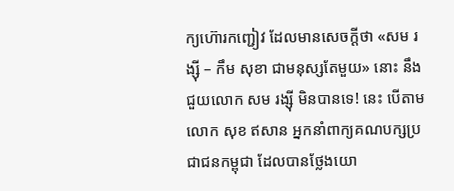ក្យហ៊ោរកញ្ជៀវ ដែលមានសេចក្ដីថា «សម រង្ស៊ី – កឹម សុខា ជាមនុស្សតែមួយ» នោះ នឹងជួយលោក សម រង្ស៊ី មិនបានទេ! នេះ បើតាម លោក សុខ ឥសាន អ្នកនាំពាក្យគណបក្សប្រជាជនកម្ពុជា ដែលបានថ្លែងយោ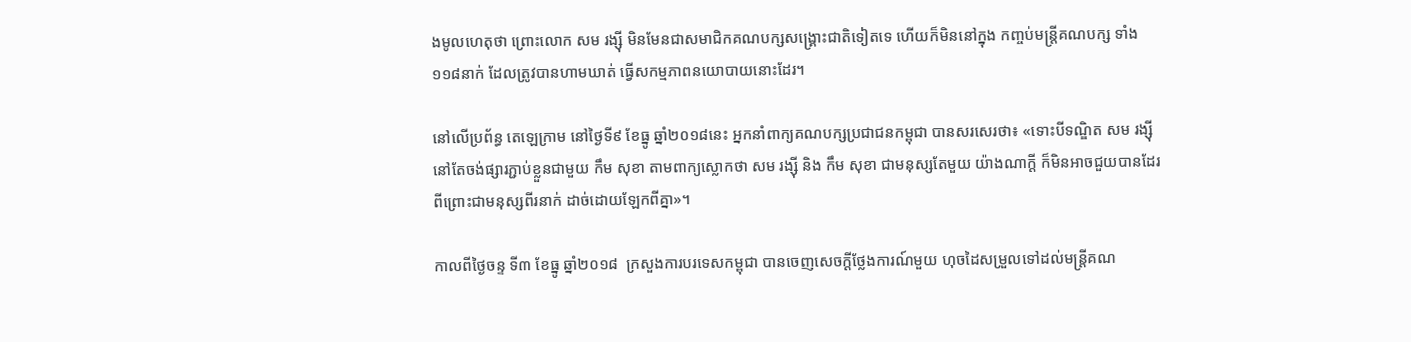ងមូលហេតុថា ព្រោះលោក សម រង្ស៊ី មិនមែនជាសមាជិកគណបក្សសង្គ្រោះជាតិទៀតទេ ហើយក៏មិននៅក្នុង កញ្ចប់មន្ត្រីគណបក្ស ទាំង១១៨នាក់ ដែលត្រូវបានហាមឃាត់ ធ្វើសកម្មភាពនយោបាយនោះដែរ។

នៅលើប្រព័ន្ធ តេឡេក្រាម នៅថ្ងៃទី៩ ខែធ្នូ ឆ្នាំ២០១៨នេះ អ្នកនាំពាក្យគណបក្សប្រជាជនកម្ពុជា បានសរសេរថា៖ «ទោះបីទណ្ឌិត សម រង្ស៊ី នៅតែចង់ផ្សារភ្ជាប់ខ្លួនជាមួយ កឹម សុខា តាមពាក្យស្លោកថា សម រង្ស៊ី និង កឹម សុខា ជាមនុស្សតែមួយ យ៉ាងណាក្តី ក៏មិនអាចជួយបានដែរ ពីព្រោះជាមនុស្សពីរនាក់ ដាច់ដោយឡែកពីគ្នា»។

កាលពីថ្ងៃចន្ទ ទី៣ ខែធ្នូ ឆ្នាំ២០១៨  ក្រសួងការបរទេសកម្ពុជា បានចេញសេចក្ដីថ្លែងការណ៍មួយ ហុចដៃសម្រួលទៅដល់មន្ត្រីគណ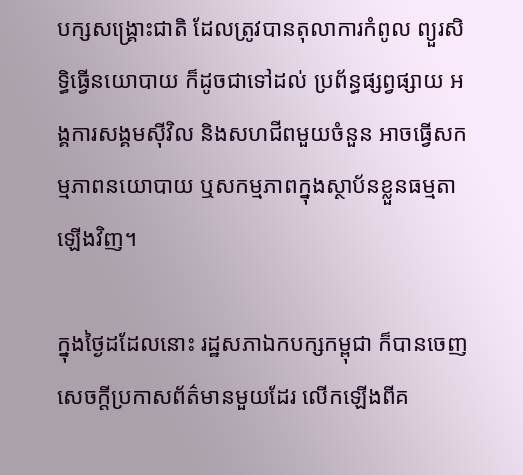បក្សសង្គ្រោះជាតិ ដែលត្រូវបានតុលាការកំពូល ព្យួរសិទ្ធិធ្វើនយោបាយ ក៏ដូចជាទៅដល់ ប្រព័ន្ធផ្សព្វផ្សាយ អង្គការសង្គមស៊ីវិល និងសហជីពមួយចំនួន អាចធ្វើសកម្មភាពនយោបាយ ឬសកម្មភាពក្នុងស្ថាប័នខ្លួនធម្មតាឡើងវិញ។

ក្នុងថ្ងៃដដែលនោះ រដ្ឋសភាឯកបក្សកម្ពុជា ក៏បានចេញសេចក្ដីប្រកាសព័ត៌មានមួយដែរ លើកឡើងពីគ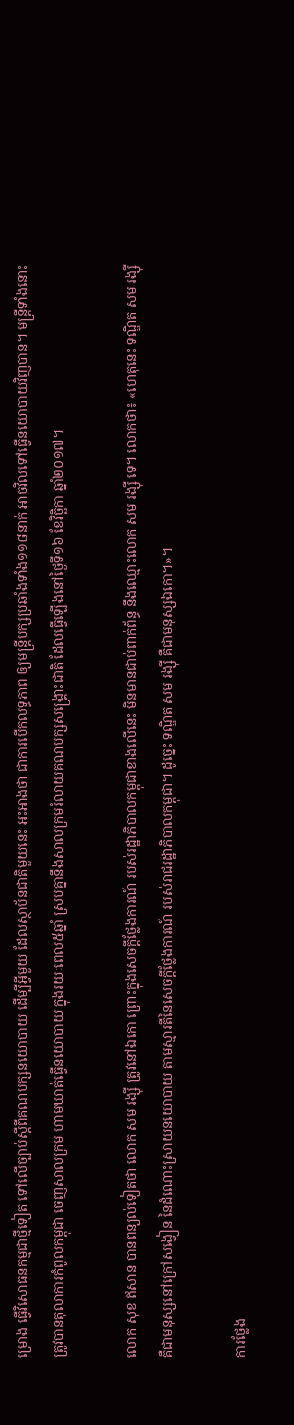ម្រោង ធ្វើវិសោធនកម្មជាថ្មីទៀត ទៅលើច្បាប់ស្ដីពីគណបក្សនយោបាយ ដើម្បីអ្វីមួយ ដែលស្ថាប័នជាតិមួយនេះ អះអាងថា ជាការបើកលទ្ធភាព ឲ្យមន្ត្រីបក្សប្រឆាំងទាំង១១៨នាក់ អាចវិលទៅធ្វើនយោបាយវិញបាន។ មន្ត្រីទាំងនោះ ត្រូវបានតុលាការកំពូលកម្ពុជា ចេញសាលក្រម ហាមឃាត់ធ្វើនយោបាយ ក្នុងរយៈពេល៥ឆ្នាំ ស្របគ្នានឹងសាលក្រមរំលាយគណបក្សសង្គ្រោះជាតិ ដែលធ្វើឡើងនៅថ្ងៃទី១៦ ខែវិច្ឆិកា ឆ្នាំ២០១៧។

លោក សុខ ឥសាន បានពន្យល់ទៀតថា លោក សម រង្ស៊ី ត្រូវនៅឯកោ ព្រោះក្នុងសេចក្តីថ្លែងការណ៍ របស់រដ្ឋាភិបាលកម្ពុជាខាងលើនេះ មិនមានជាប់ពាក់ព័ន្ធ នឹងឈ្មោះលោក សម រង្ស៊ី ទេ។ លោកថា៖ «ហេតុនេះ ទណ្ឌិត សម រង្ស៊ី គឺជាមនុស្សនៅក្រៅសង្វៀន នៃដំណោះស្រាយនយោបាយ តាមស្មារតីនៃសេចក្តីថ្លែងការណ៍ របស់រាជរដ្ឋាភិបាលកម្ពុជា។ ដូច្នេះ ទណ្ឌិត សម រង្ស៊ី គឺជាមនុស្សឯកោ។»។

ការថ្លែង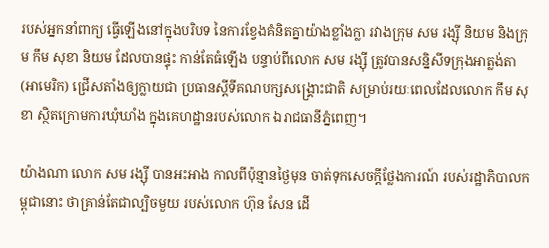របស់អ្នកនាំពាក្យ ធ្វើឡើងនៅក្នុងបរិបទ នៃការខ្វែងគំនិតគ្នាយ៉ាងខ្លាំងក្លា រវាងក្រុម សម រង្ស៊ី និយម និងក្រុម កឹម សុខា និយម ដែលបានផ្ទុះ កាន់តែធំឡើង បន្ទាប់ពីលោក សម រង្ស៊ី ត្រូវបានសន្និសីទក្រុងអាត្លង់តា (អាមេរិក) ជ្រើសតាំងឲ្យក្លាយជា ប្រធានស្ដីទីគណបក្សសង្គ្រោះជាតិ សម្រាប់រយៈពេលដែលលោក កឹម សុខា ស្ថិតក្រោមការឃុំឃាំង ក្នុងគេហដ្ឋានរបស់លោក ឯរាជធានីភ្នំពេញ។

យ៉ាងណា លោក សម រង្ស៊ី បានអះអាង កាលពីប៉ុន្មានថ្ងៃមុន ចាត់ទុកសេចក្ដីថ្លែងការណ៍ របស់រដ្ឋាភិបាលកម្ពុជានោះ ថាគ្រាន់តែជាល្បិចមួយ របស់លោក ហ៊ុន សែន ដើ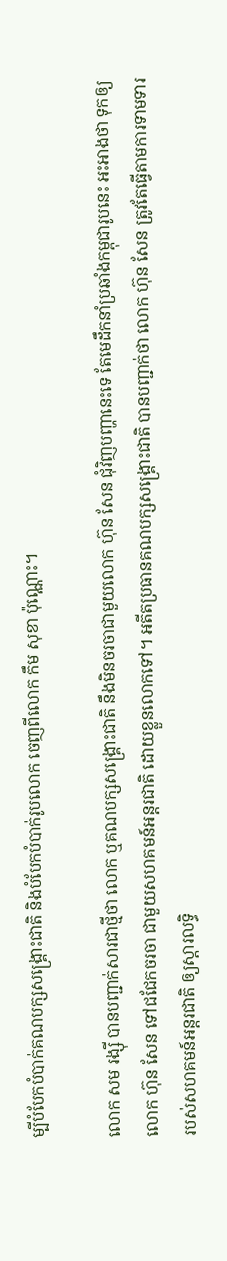ម្បីបំបែកបំបាក់គណបក្សសង្គ្រោះជាតិ និងបំបែកបំបាក់រូបលោក ចេញពីលោក កឹម សុខា ប៉ុណ្ណោះ។

លោក សម រង្ស៊ី បានបញ្ជាក់សារជាថ្មីថា លោក ឬគណបក្សសង្គ្រោះជាតិ នឹងមិនចរចាជាមួយលោក ហ៊ុន សែន ជុំវិញបញ្ហានេះទេ តែមេដឹកនាំប្រឆាំងកម្ពុជារូបនេះ អះអាងថា ទុកឲ្យលោក ហ៊ុន សែន ទៅជជែកចរចា ជាមួយសហគមន៍អន្តរជាតិ ដោយខ្លួនលោកទៅ។ អតីតប្រធានគណបក្សសង្គ្រោះជាតិ បានបញ្ជាក់ថា លោក ហ៊ុន សែន ត្រូវតែធ្វើតាមការទាមទារ របស់សហគមន៍អន្តរជាតិ ឲ្យស្ដារលទ្ធិ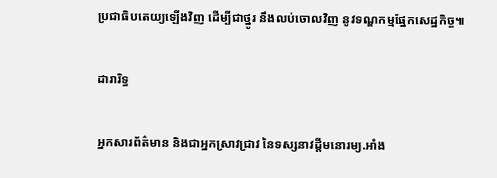ប្រជាធិបតេយ្យឡើងវិញ ដើម្បីជាថ្នូរ នឹងលប់ចោលវិញ នូវទណ្ឌកម្មផ្នែកសេដ្ឋកិច្ច៕

ដារារិទ្ធ

អ្នកសារព័ត៌មាន និងជាអ្នកស្រាវជ្រាវ នៃទស្សនាវដ្ដីមនោរម្យ.អាំង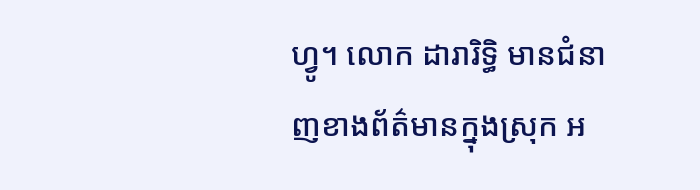ហ្វូ។ លោក ដារារិទ្ធិ មានជំនាញខាងព័ត៌មានក្នុងស្រុក អ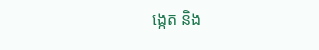ង្កេត និង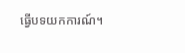ធ្វើបទយកការណ៍។